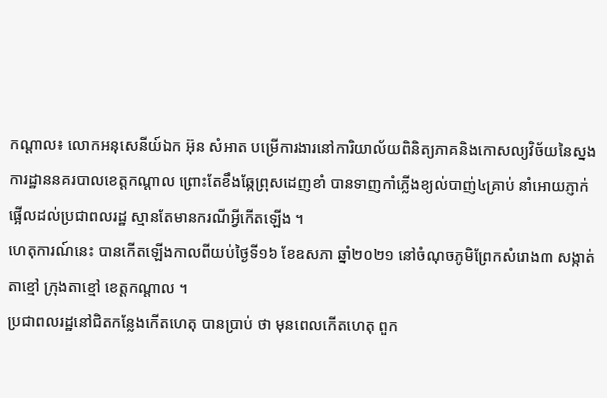កណ្តាល៖ លោកអនុសេនីយ៍ឯក អ៊ុន សំអាត បម្រើការងារនៅការិយាល័យពិនិត្យភាគនិងកោសល្យវិច័យនៃស្នងការដ្ឋាននគរបាលខេត្តកណ្តាល ព្រោះតែខឹងឆ្កែព្រុសដេញខាំ បានទាញកាំភ្លើងខ្យល់បាញ់៤គ្រាប់ នាំអោយភ្ញាក់ផ្អើលដល់ប្រជាពលរដ្ឋ ស្មានតែមានករណីអ្វីកើតឡើង ។
ហេតុការណ៍នេះ បានកើតឡើងកាលពីយប់ថ្ងៃទី១៦ ខែឧសភា ឆ្នាំ២០២១ នៅចំណុចភូមិព្រែកសំរោង៣ សង្កាត់តាខ្មៅ ក្រុងតាខ្មៅ ខេត្តកណ្តាល ។
ប្រជាពលរដ្ឋនៅជិតកន្លែងកើតហេតុ បានប្រាប់ ថា មុនពេលកើតហេតុ ពួក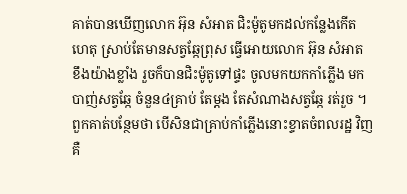គាត់បានឃើញលោក អ៊ុន សំអាត ជិះម៉ូតូមកដល់កន្លែងកើតហេតុ ស្រាប់តែមានសត្វឆ្កែព្រុស ធ្វើអោយលោក អ៊ុន សំអាត ខឹងយ៉ាងខ្លាំង រួចក៏បានជិះម៉ូតូទៅផ្ទះ ចូលមកយកកាំភ្លើង មកបាញ់សត្វឆ្កែ ចំនួន៤គ្រាប់ តែម្តង តែសំណាងសត្វឆ្កែ រត់រួច ។ ពួកគាត់បន្ថែមថា បើសិនជាគ្រាប់កាំភ្លើងនោះខ្ទាតចំពលរដ្ឋ វិញ គឺ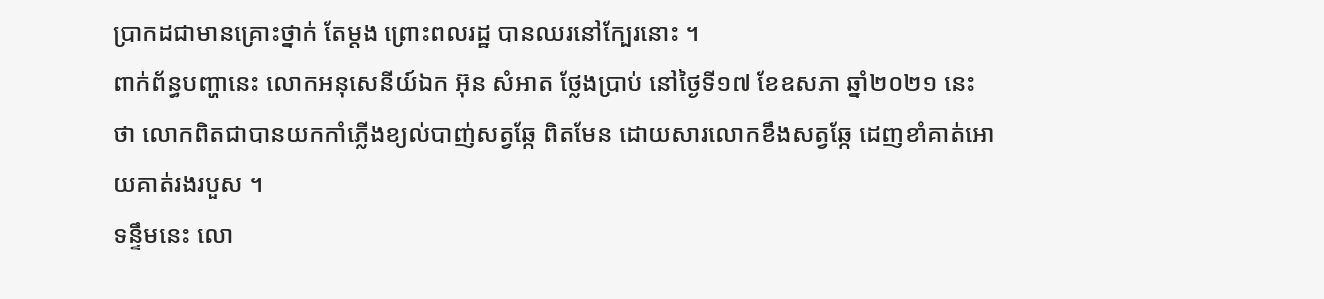ប្រាកដជាមានគ្រោះថ្នាក់ តែម្តង ព្រោះពលរដ្ឋ បានឈរនៅក្បែរនោះ ។
ពាក់ព័ន្ធបញ្ហានេះ លោកអនុសេនីយ៍ឯក អ៊ុន សំអាត ថ្លែងប្រាប់ នៅថ្ងៃទី១៧ ខែឧសភា ឆ្នាំ២០២១ នេះ ថា លោកពិតជាបានយកកាំភ្លើងខ្យល់បាញ់សត្វឆ្កែ ពិតមែន ដោយសារលោកខឹងសត្វឆ្កែ ដេញខាំគាត់អោយគាត់រងរបួស ។
ទន្ទឹមនេះ លោ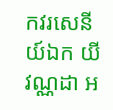កវរសេនីយ៍ឯក យី វណ្ណដា អ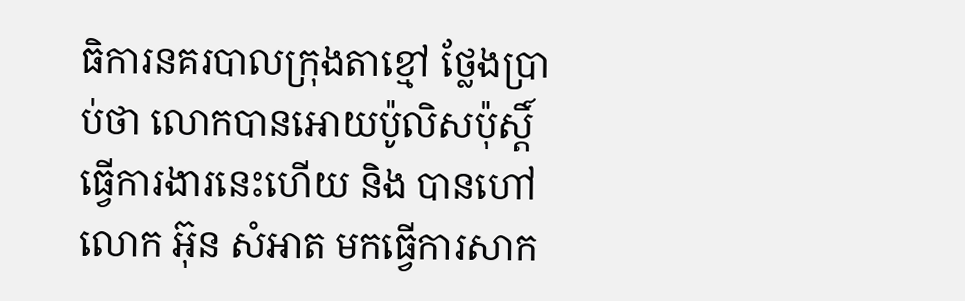ធិការនគរបាលក្រុងតាខ្មៅ ថ្លែងប្រាប់ថា លោកបានអោយប៉ូលិសប៉ុស្តិ៍ ធ្វើការងារនេះហើយ និង បានហៅលោក អ៊ុន សំអាត មកធ្វើការសាក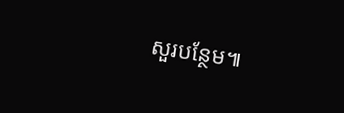សួរបន្ថែម៕